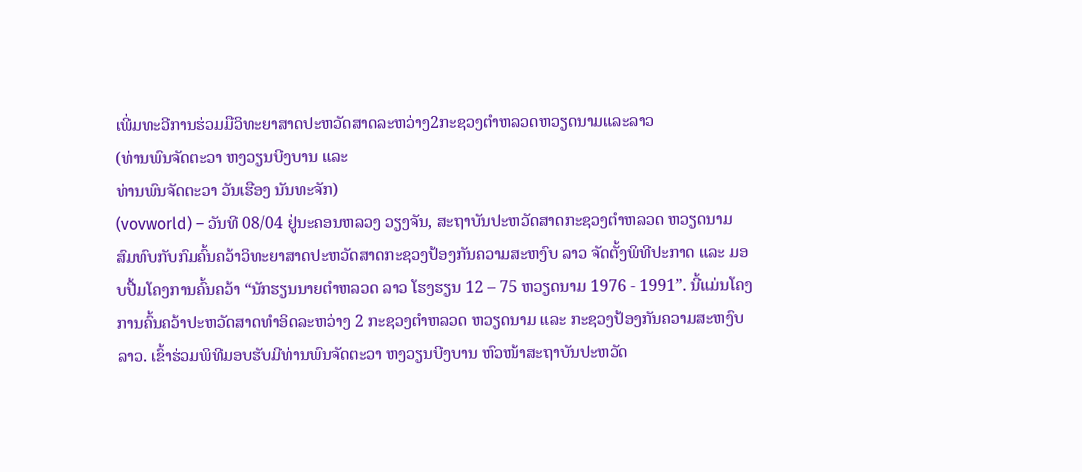ເພີ່ມທະວີການຮ່ວມມືວິທະຍາສາດປະຫວັດສາດລະຫວ່າງ2ກະຊວງຕຳຫລວດຫວຽດນາມແລະລາວ
(ທ່ານພົນຈັດຕະວາ ຫງວຽນບີງບານ ແລະ
ທ່ານພົນຈັດຕະວາ ວັນເຮືອງ ນັນທະຈັກ)
(vovworld) – ວັນທີ 08/04 ຢູ່ນະຄອນຫລວງ ວຽງຈັນ, ສະຖາບັນປະຫວັດສາດກະຊວງຕຳຫລວດ ຫວຽດນາມ ສົມທົບກັບກົມຄົ້ນຄວ້າວິທະຍາສາດປະຫວັດສາດກະຊວງປ້ອງກັນຄວາມສະຫງົບ ລາວ ຈັດຕັ້ງພິທີປະກາດ ແລະ ມອບປື້ມໂຄງການຄົ້ນຄວ້າ “ນັກຮຽນນາຍຕຳຫລວດ ລາວ ໂຮງຮຽນ 12 – 75 ຫວຽດນາມ 1976 - 1991”. ນີ້ແມ່ນໂຄງການຄົ້ນຄວ້າປະຫວັດສາດທຳອິດລະຫວ່າງ 2 ກະຊວງຕຳຫລວດ ຫວຽດນາມ ແລະ ກະຊວງປ້ອງກັນຄວາມສະຫງົບ ລາວ. ເຂົ້າຮ່ວມພິທີມອບຮັບມີທ່ານພົນຈັດຕະວາ ຫງວຽນບີງບານ ຫົວໜ້າສະຖາບັນປະຫວັດ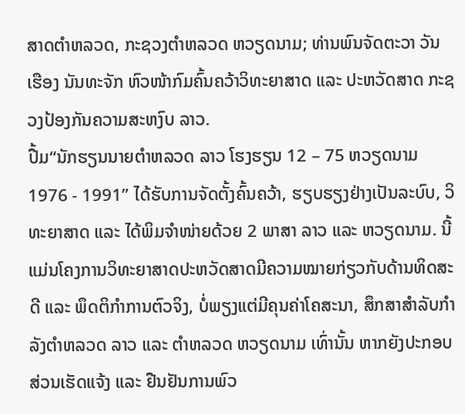ສາດຕຳຫລວດ, ກະຊວງຕຳຫລວດ ຫວຽດນາມ; ທ່ານພົນຈັດຕະວາ ວັນເຮືອງ ນັນທະຈັກ ຫົວໜ້າກົມຄົ້ນຄວ້າວິທະຍາສາດ ແລະ ປະຫວັດສາດ ກະຊວງປ້ອງກັນຄວາມສະຫງົບ ລາວ.
ປື້ມ“ນັກຮຽນນາຍຕຳຫລວດ ລາວ ໂຮງຮຽນ 12 – 75 ຫວຽດນາມ 1976 - 1991” ໄດ້ຮັບການຈັດຕັ້ງຄົ້ນຄວ້າ, ຮຽບຮຽງຢ່າງເປັນລະບົບ, ວິທະຍາສາດ ແລະ ໄດ້ພິມຈຳໜ່າຍດ້ວຍ 2 ພາສາ ລາວ ແລະ ຫວຽດນາມ. ນີ້ແມ່ນໂຄງການວິທະຍາສາດປະຫວັດສາດມີຄວາມໝາຍກ່ຽວກັບດ້ານທິດສະດີ ແລະ ພຶດຕິກຳການຕົວຈິງ, ບໍ່ພຽງແຕ່ມີຄຸນຄ່າໂຄສະນາ, ສຶກສາສຳລັບກຳລັງຕຳຫລວດ ລາວ ແລະ ຕຳຫລວດ ຫວຽດນາມ ເທົ່ານັ້ນ ຫາກຍັງປະກອບສ່ວນເຮັດແຈ້ງ ແລະ ຢືນຢັນການພົວ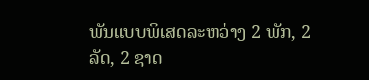ພັນແບບພິເສດລະຫວ່າງ 2 ພັກ, 2 ລັດ, 2 ຊາດ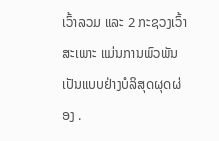ເວົ້າລວມ ແລະ 2 ກະຊວງເວົ້າສະເພາະ ແມ່ນການພົວພັນເປັນແບບຢ່າງບໍລິສຸດຜຸດຜ່ອງ .